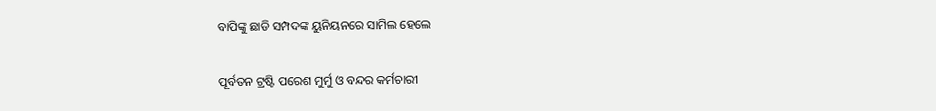ବାପିଙ୍କୁ ଛାଡି ସମ୍ପଦଙ୍କ ୟୁନିୟନରେ ସାମିଲ ହେଲେ

ପୂର୍ବତନ ଟ୍ରଷ୍ଟି ପରେଶ ମୁର୍ମୁ ଓ ବନ୍ଦର କର୍ମଚାରୀ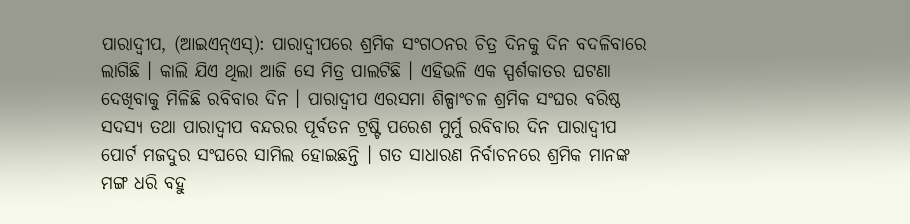ପାରାଦ୍ୱୀପ, (ଆଇଏନ୍ଏସ୍): ପାରାଦ୍ୱୀପରେ ଶ୍ରମିକ ସଂଗଠନର ଚିତ୍ର ଦିନକୁ ଦିନ ବଦଳିବାରେ ଲାଗିଛି । କାଲି ଯିଏ ଥିଲା ଆଜି ସେ ମିତ୍ର ପାଲଟିଛି । ଏହିଭଳି ଏକ ସ୍ପର୍ଶକାତର ଘଟଣା ଦେଖିବାକୁ ମିଳିଛି ରବିବାର ଦିନ । ପାରାଦ୍ୱୀପ ଏରସମା ଶିଳ୍ପାଂଚଳ ଶ୍ରମିକ ସଂଘର ବରିଷ୍ଠ ସଦସ୍ୟ ତଥା ପାରାଦ୍ୱୀପ ବନ୍ଦରର ପୂର୍ବତନ ଟ୍ରଷ୍ଟି ପରେଶ ମୁର୍ମୁ ରବିବାର ଦିନ ପାରାଦ୍ୱୀପ ପୋର୍ଟ ମଜଦୁର ସଂଘରେ ସାମିଲ ହୋଇଛନ୍ତି । ଗତ ସାଧାରଣ ନିର୍ବାଚନରେ ଶ୍ରମିକ ମାନଙ୍କ ମଙ୍ଗ ଧରି ବହୁ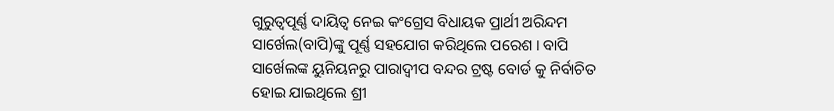ଗୁରୁତ୍ୱପୂର୍ଣ୍ଣ ଦାୟିତ୍ୱ ନେଇ କଂଗ୍ରେସ ବିଧାୟକ ପ୍ରାର୍ଥୀ ଅରିନ୍ଦମ ସାର୍ଖେଲ(ବାପି)ଙ୍କୁ ପୂର୍ଣ୍ଣ ସହଯୋଗ କରିଥିଲେ ପରେଶ । ବାପି ସାର୍ଖେଲଙ୍କ ୟୁନିୟନରୁ ପାରାଦ୍ୱୀପ ବନ୍ଦର ଟ୍ରଷ୍ଟ ବୋର୍ଡ କୁ ନିର୍ବାଚିତ ହୋଇ ଯାଇଥିଲେ ଶ୍ରୀ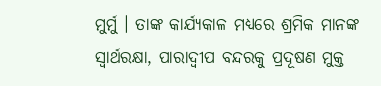ମୁର୍ମୁ । ତାଙ୍କ କାର୍ଯ୍ୟକାଳ ମଧ୍ୟରେ ଶ୍ରମିକ ମାନଙ୍କ ସ୍ୱାର୍ଥରକ୍ଷା, ପାରାଦ୍ୱୀପ ବନ୍ଦରକୁ ପ୍ରଦୂଷଣ ମୁକ୍ତ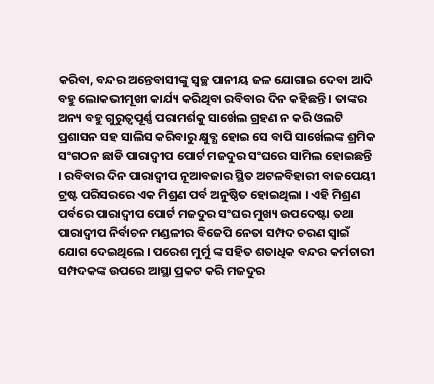କରିବା, ବନ୍ଦର ଅନ୍ତେବାସୀଙ୍କୁ ସ୍ୱଚ୍ଛ ପାନୀୟ ଜଳ ଯୋଗାଇ ଦେବା ଆଦି ବହୁ ଲୋକଭୀମୂଖୀ କାର୍ଯ୍ୟ କରିଥିବା ରବିବାର ଦିନ କହିଛନ୍ତି । ତାଙ୍କର ଅନ୍ୟ ବହୁ ଗୁରୁତ୍ୱପୂର୍ଣ୍ଣ ପରାମର୍ଶକୁ ସାର୍ଖେଲ ଗ୍ରହଣ ନ କରି ଓଲଟି ପ୍ରଶାସନ ସହ ସାଲିସ କରିବାରୁ କ୍ଷୁବ୍ଧ ହୋଇ ସେ ବାପି ସାର୍ଖେଲଙ୍କ ଶ୍ରମିକ ସଂଗଠନ ଛାଡି ପାରାଦ୍ୱୀପ ପୋର୍ଟ ମଜଦୁର ସଂଘରେ ସାମିଲ ହୋଇଛନ୍ତି । ରବିବାର ଦିନ ପାରାଦ୍ୱୀପ ନୂଆବଜାର ସ୍ଥିତ ଅଟଳବିହାରୀ ବାଜପେୟୀ ଟ୍ରଷ୍ଟ ପରିସରରେ ଏକ ମିଶ୍ରଣ ପର୍ବ ଅନୁଷ୍ଠିତ ହୋଇଥିଲା । ଏହି ମିଶ୍ରଣ ପର୍ବରେ ପାରାଦ୍ୱୀପ ପୋର୍ଟ ମଜଦୁର ସଂଘର ମୁଖ୍ୟ ଉପଦେଷ୍ଟା ତଥା ପାରାଦ୍ୱୀପ ନିର୍ବାଚନ ମଣ୍ଡଳୀର ବିଜେପି ନେତା ସମ୍ପଦ ଚରଣ ସ୍ୱାଇଁ ଯୋଗ ଦେଇଥିଲେ । ପରେଶ ମୁର୍ମୁ ଙ୍କ ସହିତ ଶତାଧିକ ବନ୍ଦର କର୍ମଚାରୀ ସମ୍ପଦକଙ୍କ ଉପରେ ଆସ୍ଥା ପ୍ରକଟ କରି ମଜଦୁର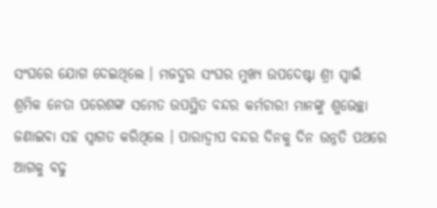ସଂଘରେ ଯୋଗ ଦେଇଥିଲେ । ମଜଦୁର ସଂଘର ମୁଖ୍ୟ ଉପଦେଷ୍ଟା ଶ୍ରୀ ସ୍ୱାଇଁ ଶ୍ରମିକ ନେତା ପରେଶଙ୍କ ସମେତ ଉପସ୍ଥିତ ବନ୍ଦର କର୍ମଚାରୀ ମାନଙ୍କୁ ଶୁଭେଚ୍ଛା ଜଣାଇବା ସହ ସ୍ୱାଗତ କରିଥିଲେ । ପାରାଦ୍ୱୀପ ବନ୍ଦର ଦିନକୁ ଦିନ ଉନ୍ନତି ପଥରେ ଆଗକୁ ବଢୁ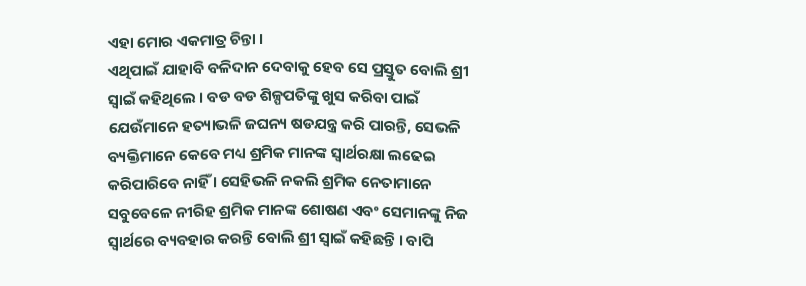ଏହା ମୋର ଏକମାତ୍ର ଚିନ୍ତା ।
ଏଥିପାଇଁ ଯାହାବି ବଳିଦାନ ଦେବାକୁ ହେବ ସେ ପ୍ରସ୍ତୁତ ବୋଲି ଶ୍ରୀ ସ୍ୱାଇଁ କହିଥିଲେ । ବଡ ବଡ ଶିଳ୍ପପତିଙ୍କୁ ଖୁସ କରିବା ପାଇଁ ଯେଉଁମାନେ ହତ୍ୟାଭଳି ଜଘନ୍ୟ ଷଡଯନ୍ତ୍ର କରି ପାରନ୍ତି, ସେଭଳି ବ୍ୟକ୍ତିମାନେ କେବେ ମଧ୍ୟ ଶ୍ରମିକ ମାନଙ୍କ ସ୍ୱାର୍ଥରକ୍ଷା ଲଢେଇ କରିପାରିବେ ନାହିଁ । ସେହିଭଳି ନକଲି ଶ୍ରମିକ ନେତାମାନେ ସବୁବେଳେ ନୀରିହ ଶ୍ରମିକ ମାନଙ୍କ ଶୋଷଣ ଏବଂ ସେମାନଙ୍କୁ ନିଜ ସ୍ୱାର୍ଥରେ ବ୍ୟବହାର କରନ୍ତି ବୋଲି ଶ୍ରୀ ସ୍ୱାଇଁ କହିଛନ୍ତି । ବାପି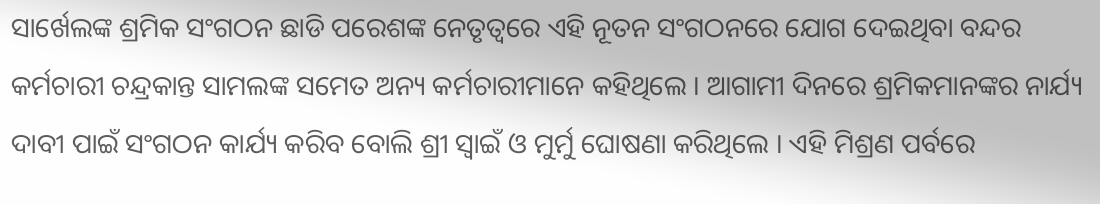ସାର୍ଖେଲଙ୍କ ଶ୍ରମିକ ସଂଗଠନ ଛାଡି ପରେଶଙ୍କ ନେତୃତ୍ୱରେ ଏହି ନୂତନ ସଂଗଠନରେ ଯୋଗ ଦେଇଥିବା ବନ୍ଦର କର୍ମଚାରୀ ଚନ୍ଦ୍ରକାନ୍ତ ସାମଲଙ୍କ ସମେତ ଅନ୍ୟ କର୍ମଚାରୀମାନେ କହିଥିଲେ । ଆଗାମୀ ଦିନରେ ଶ୍ରମିକମାନଙ୍କର ନାର୍ଯ୍ୟ ଦାବୀ ପାଇଁ ସଂଗଠନ କାର୍ଯ୍ୟ କରିବ ବୋଲି ଶ୍ରୀ ସ୍ୱାଇଁ ଓ ମୁର୍ମୁ ଘୋଷଣା କରିଥିଲେ । ଏହି ମିଶ୍ରଣ ପର୍ବରେ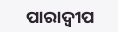ପାରାଦ୍ୱୀପ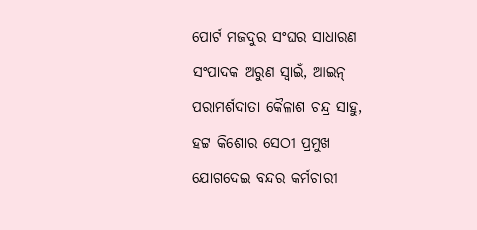ପୋର୍ଟ ମଜଦୁର ସଂଘର ସାଧାରଣ ସଂପାଦକ ଅରୁଣ ସ୍ୱାଇଁ, ଆଇନ୍ ପରାମର୍ଶଦାତା କୈଳାଶ ଚନ୍ଦ୍ର ସାହୁ, ହଟ୍ଟ କିଶୋର ସେଠୀ ପ୍ରମୁଖ ଯୋଗଦେଇ ବନ୍ଦର କର୍ମଚାରୀ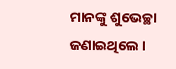ମାନଙ୍କୁ ଶୁଭେଚ୍ଛା ଜଣାଇଥିଲେ ।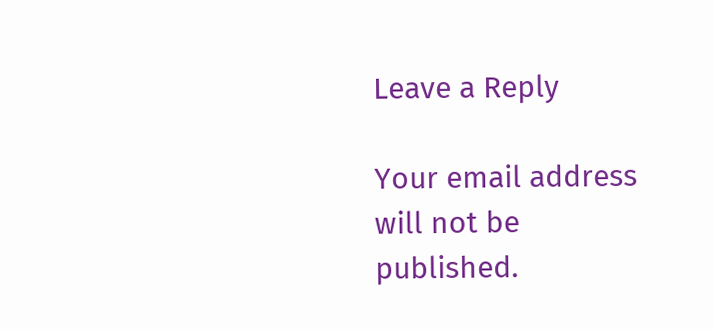Leave a Reply

Your email address will not be published.